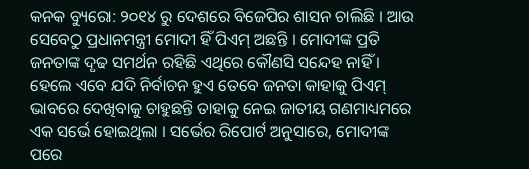କନକ ବ୍ୟୁରୋ: ୨୦୧୪ ରୁ ଦେଶରେ ବିଜେପିର ଶାସନ ଚାଲିଛି । ଆଉ ସେବେଠୁ ପ୍ରଧାନମନ୍ତ୍ରୀ ମୋଦୀ ହିଁ ପିଏମ୍ ଅଛନ୍ତି । ମୋଦୀଙ୍କ ପ୍ରତି ଜନତାଙ୍କ ଦୃଢ ସମର୍ଥନ ରହିଛି ଏଥିରେ କୌଣସି ସନ୍ଦେହ ନାହିଁ । ହେଲେ ଏବେ ଯଦି ନିର୍ବାଚନ ହୁଏ ତେବେ ଜନତା କାହାକୁ ପିଏମ୍ ଭାବରେ ଦେଖିବାକୁ ଚାହୁଛନ୍ତି ତାହାକୁ ନେଇ ଜାତୀୟ ଗଣମାଧ୍ୟମରେ ଏକ ସର୍ଭେ ହୋଇଥିଲା । ସର୍ଭେର ରିପୋର୍ଟ ଅନୁସାରେ, ମୋଦୀଙ୍କ ପରେ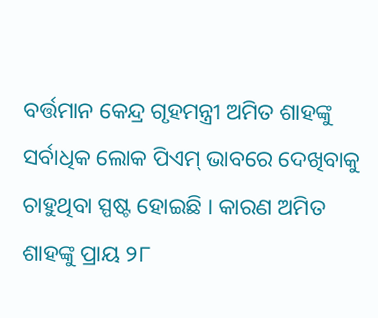ବର୍ତ୍ତମାନ କେନ୍ଦ୍ର ଗୃହମନ୍ତ୍ରୀ ଅମିତ ଶାହଙ୍କୁ ସର୍ବାଧିକ ଲୋକ ପିଏମ୍ ଭାବରେ ଦେଖିବାକୁ ଚାହୁଥିବା ସ୍ପଷ୍ଟ ହୋଇଛି । କାରଣ ଅମିତ ଶାହଙ୍କୁ ପ୍ରାୟ ୨୮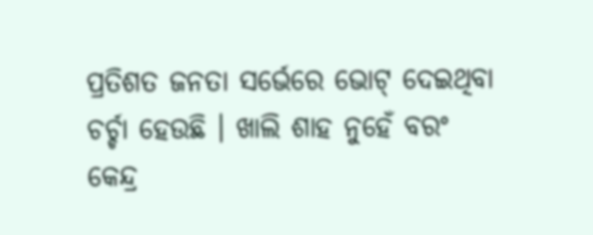ପ୍ରତିଶତ ଜନତା ସର୍ଭେରେ ଭୋଟ୍ ଦେଇଥିବା ଚର୍ଚ୍ଚା ହେଉଛି । ଖାଲି ଶାହ ନୁହେଁ ବରଂ କେନ୍ଦ୍ର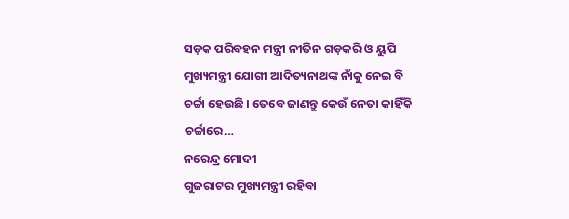ସଡ଼କ ପରିବହନ ମନ୍ତ୍ରୀ ନୀତିନ ଗଡ଼କରି ଓ ୟୁପି ମୁଖ୍ୟମନ୍ତ୍ରୀ ଯୋଗୀ ଆଦିତ୍ୟନାଥଙ୍କ ନାଁକୁ ନେଇ ବି ଚର୍ଚ୍ଚା ହେଉଛି । ତେବେ ଜାଣନ୍ତୁ କେଉଁ ନେତା କାହିଁକି ଚର୍ଚ୍ଚାରେ…
ନରେନ୍ଦ୍ର ମୋଦୀ
ଗୁଜରାଟର ମୁଖ୍ୟମନ୍ତ୍ରୀ ରହିବା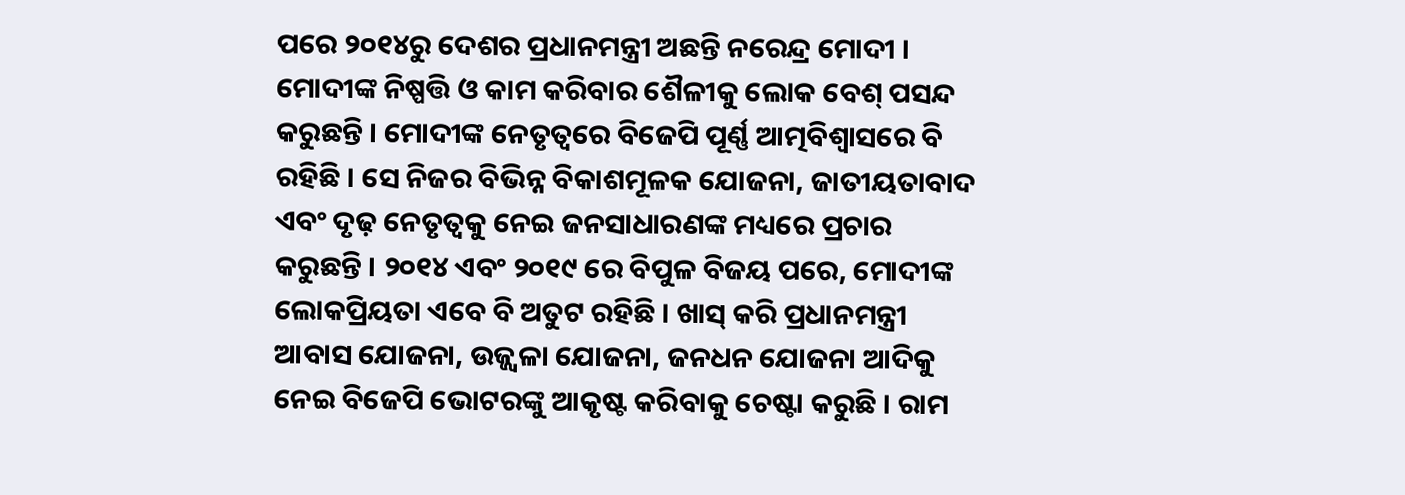ପରେ ୨୦୧୪ରୁ ଦେଶର ପ୍ରଧାନମନ୍ତ୍ରୀ ଅଛନ୍ତି ନରେନ୍ଦ୍ର ମୋଦୀ । ମୋଦୀଙ୍କ ନିଷ୍ପତ୍ତି ଓ କାମ କରିବାର ଶୈଳୀକୁ ଲୋକ ବେଶ୍ ପସନ୍ଦ କରୁଛନ୍ତି । ମୋଦୀଙ୍କ ନେତୃତ୍ୱରେ ବିଜେପି ପୂର୍ଣ୍ଣ ଆତ୍ମବିଶ୍ୱାସରେ ବି ରହିଛି । ସେ ନିଜର ବିଭିନ୍ନ ବିକାଶମୂଳକ ଯୋଜନା, ଜାତୀୟତାବାଦ ଏବଂ ଦୃଢ଼ ନେତୃତ୍ୱକୁ ନେଇ ଜନସାଧାରଣଙ୍କ ମଧ୍ୟରେ ପ୍ରଚାର କରୁଛନ୍ତି । ୨୦୧୪ ଏବଂ ୨୦୧୯ ରେ ବିପୁଳ ବିଜୟ ପରେ, ମୋଦୀଙ୍କ ଲୋକପ୍ରିୟତା ଏବେ ବି ଅତୁଟ ରହିଛି । ଖାସ୍ କରି ପ୍ରଧାନମନ୍ତ୍ରୀ ଆବାସ ଯୋଜନା, ଉଜ୍ଜ୍ବଳା ଯୋଜନା, ଜନଧନ ଯୋଜନା ଆଦିକୁ ନେଇ ବିଜେପି ଭୋଟରଙ୍କୁ ଆକୃଷ୍ଟ କରିବାକୁ ଚେଷ୍ଟା କରୁଛି । ରାମ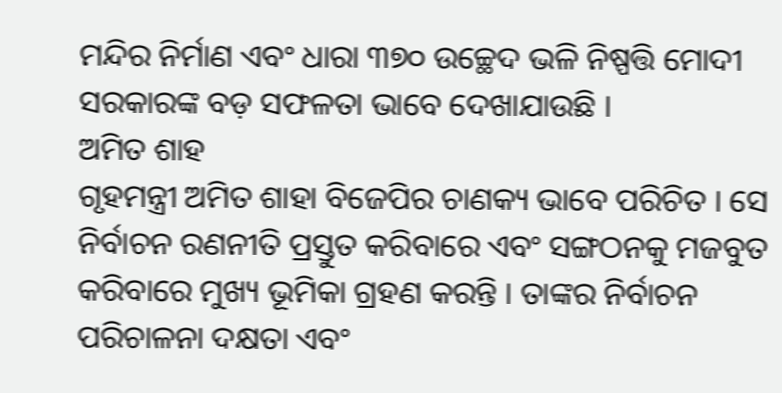ମନ୍ଦିର ନିର୍ମାଣ ଏବଂ ଧାରା ୩୭୦ ଉଚ୍ଛେଦ ଭଳି ନିଷ୍ପତ୍ତି ମୋଦୀ ସରକାରଙ୍କ ବଡ଼ ସଫଳତା ଭାବେ ଦେଖାଯାଉଛି ।
ଅମିତ ଶାହ
ଗୃହମନ୍ତ୍ରୀ ଅମିତ ଶାହା ବିଜେପିର ଚାଣକ୍ୟ ଭାବେ ପରିଚିତ । ସେ ନିର୍ବାଚନ ରଣନୀତି ପ୍ରସ୍ତୁତ କରିବାରେ ଏବଂ ସଙ୍ଗଠନକୁ ମଜବୁତ କରିବାରେ ମୁଖ୍ୟ ଭୂମିକା ଗ୍ରହଣ କରନ୍ତି । ତାଙ୍କର ନିର୍ବାଚନ ପରିଚାଳନା ଦକ୍ଷତା ଏବଂ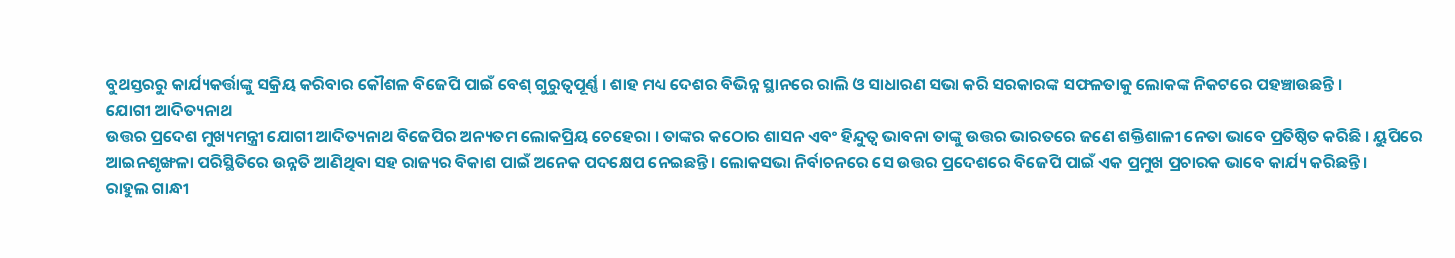ବୁଥସ୍ତରରୁ କାର୍ଯ୍ୟକର୍ତ୍ତାଙ୍କୁ ସକ୍ରିୟ କରିବାର କୌଶଳ ବିଜେପି ପାଇଁ ବେଶ୍ ଗୁରୁତ୍ୱପୂର୍ଣ୍ଣ । ଶାହ ମଧ୍ୟ ଦେଶର ବିଭିନ୍ନ ସ୍ଥାନରେ ରାଲି ଓ ସାଧାରଣ ସଭା କରି ସରକାରଙ୍କ ସଫଳତାକୁ ଲୋକଙ୍କ ନିକଟରେ ପହଞ୍ଚାଉଛନ୍ତି ।
ଯୋଗୀ ଆଦିତ୍ୟନାଥ
ଉତ୍ତର ପ୍ରଦେଶ ମୁଖ୍ୟମନ୍ତ୍ରୀ ଯୋଗୀ ଆଦିତ୍ୟନାଥ ବିଜେପିର ଅନ୍ୟତମ ଲୋକପ୍ରିୟ ଚେହେରା । ତାଙ୍କର କଠୋର ଶାସନ ଏବଂ ହିନ୍ଦୁତ୍ୱ ଭାବନା ତାଙ୍କୁ ଉତ୍ତର ଭାରତରେ ଜଣେ ଶକ୍ତିଶାଳୀ ନେତା ଭାବେ ପ୍ରତିଷ୍ଠିତ କରିଛି । ୟୁପିରେ ଆଇନଶୃଙ୍ଖଳା ପରିସ୍ଥିତିରେ ଉନ୍ନତି ଆଣିଥିବା ସହ ରାଜ୍ୟର ବିକାଶ ପାଇଁ ଅନେକ ପଦକ୍ଷେପ ନେଇଛନ୍ତି । ଲୋକସଭା ନିର୍ବାଚନରେ ସେ ଉତ୍ତର ପ୍ରଦେଶରେ ବିଜେପି ପାଇଁ ଏକ ପ୍ରମୁଖ ପ୍ରଚାରକ ଭାବେ କାର୍ଯ୍ୟ କରିଛନ୍ତି ।
ରାହୁଲ ଗାନ୍ଧୀ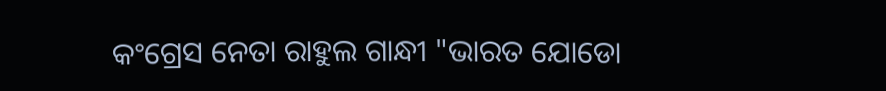କଂଗ୍ରେସ ନେତା ରାହୁଲ ଗାନ୍ଧୀ "ଭାରତ ଯୋଡୋ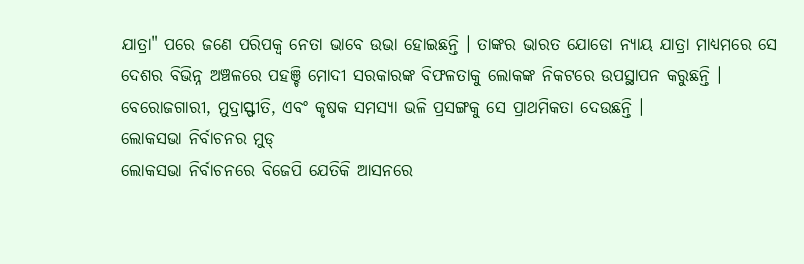ଯାତ୍ରା" ପରେ ଜଣେ ପରିପକ୍ୱ ନେତା ଭାବେ ଉଭା ହୋଇଛନ୍ତି । ତାଙ୍କର ଭାରତ ଯୋଡୋ ନ୍ୟାୟ ଯାତ୍ରା ମାଧ୍ୟମରେ ସେ ଦେଶର ବିଭିନ୍ନ ଅଞ୍ଚଳରେ ପହଞ୍ଚି ମୋଦୀ ସରକାରଙ୍କ ବିଫଳତାକୁ ଲୋକଙ୍କ ନିକଟରେ ଉପସ୍ଥାପନ କରୁଛନ୍ତି । ବେରୋଜଗାରୀ, ମୁଦ୍ରାସ୍ଫୀତି, ଏବଂ କୃଷକ ସମସ୍ୟା ଭଳି ପ୍ରସଙ୍ଗକୁ ସେ ପ୍ରାଥମିକତା ଦେଉଛନ୍ତି ।
ଲୋକସଭା ନିର୍ବାଚନର ମୁଡ୍
ଲୋକସଭା ନିର୍ବାଚନରେ ବିଜେପି ଯେତିକି ଆସନରେ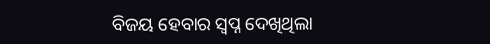ବିଜୟ ହେବାର ସ୍ବପ୍ନ ଦେଖିଥିଲା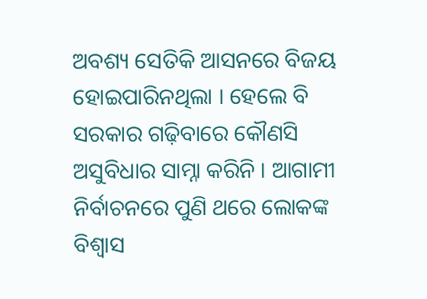ଅବଶ୍ୟ ସେତିକି ଆସନରେ ବିଜୟ ହୋଇପାରିନଥିଲା । ହେଲେ ବି ସରକାର ଗଢ଼ିବାରେ କୌଣସି ଅସୁବିଧାର ସାମ୍ନା କରିନି । ଆଗାମୀ ନିର୍ବାଚନରେ ପୁଣି ଥରେ ଲୋକଙ୍କ ବିଶ୍ବାସ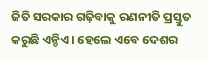ଜିତି ସରକାର ଗଢ଼ିବାକୁ ରଣନୀତି ପ୍ରସ୍ତୁତ କରୁଛି ଏନ୍ଡିଏ । ହେଲେ ଏବେ ଦେଶର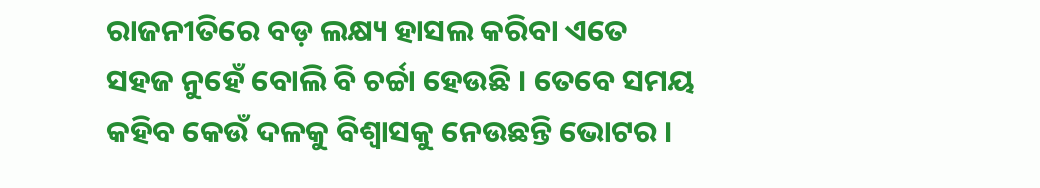ରାଜନୀତିରେ ବଡ଼ ଲକ୍ଷ୍ୟ ହାସଲ କରିବା ଏତେ ସହଜ ନୁହେଁ ବୋଲି ବି ଚର୍ଚ୍ଚା ହେଉଛି । ତେବେ ସମୟ କହିବ କେଉଁ ଦଳକୁ ବିଶ୍ବାସକୁ ନେଉଛନ୍ତି ଭୋଟର ।